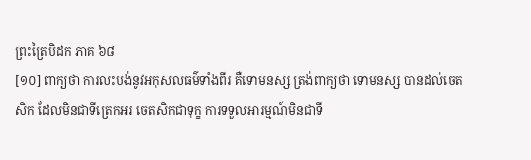ព្រះត្រៃបិដក ភាគ ៦៨
[១០] ពាក្យថា ការលះបង់នូវអកុសលធម៌ទាំងពីរ គឺទោមនស្ស ត្រង់ពាក្យថា ទោមនស្ស បានដល់ចេតសិក ដែលមិនជាទីត្រេកអរ ចេតសិកជាទុក្ខ ការទទួលអារម្មណ៍មិនជាទី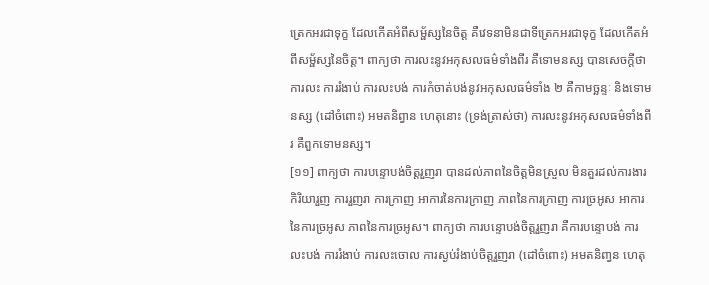ត្រេកអរជាទុក្ខ ដែលកើតអំពីសម័្ផស្សនៃចិត្ត គឺវេទនាមិនជាទីត្រេកអរជាទុក្ខ ដែលកើតអំពីសម្ផ័ស្សនៃចិត្ត។ ពាក្យថា ការលះនូវអកុសលធម៌ទាំងពីរ គឺទោមនស្ស បានសេចក្តីថា ការលះ ការរំងាប់ ការលះបង់ ការកំចាត់បង់នូវអកុសលធម៌ទាំង ២ គឺកាមច្ឆន្ទៈ និងទោមនស្ស (ដៅចំពោះ) អមតនិព្វាន ហេតុនោះ (ទ្រង់ត្រាស់ថា) ការលះនូវអកុសលធម៌ទាំងពីរ គឺពួកទោមនស្ស។
[១១] ពាក្យថា ការបន្ទោបង់ចិត្តរួញរា បានដល់ភាពនៃចិត្តមិនស្រួល មិនគួរដល់ការងារ កិរិយារួញ ការរួញរា ការក្រាញ អាការនៃការក្រាញ ភាពនៃការក្រាញ ការច្រអូស អាការនៃការច្រអូស ភាពនៃការច្រអូស។ ពាក្យថា ការបន្ទោបង់ចិត្តរួញរា គឺការបន្ទោបង់ ការលះបង់ ការរំងាប់ ការលះចោល ការស្ងប់រំងាប់ចិត្តរួញរា (ដៅចំពោះ) អមតនិពា្វន ហេតុ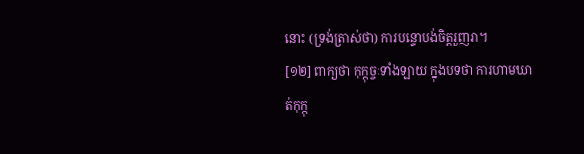នោះ (ទ្រង់ត្រាស់ថា) ការបន្ទោបង់ចិត្តរួញរា។
[១២] ពាក្យថា កុក្កុច្ចៈទាំងឡាយ ក្នុងបទថា ការហាមឃាត់កុក្កុ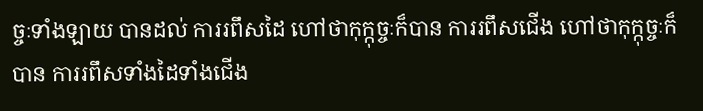ច្ចៈទាំងឡាយ បានដល់ ការរពឹសដៃ ហៅថាកុក្កុច្ចៈក៏បាន ការរពឹសជើង ហៅថាកុក្កុច្ចៈក៏បាន ការរពឹសទាំងដៃទាំងជើង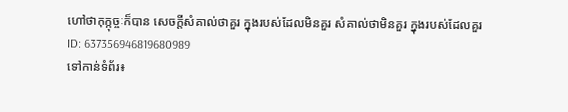ហៅថាកុក្កុច្ចៈក៏បាន សេចក្តីសំគាល់ថាគួរ ក្នុងរបស់ដែលមិនគួរ សំគាល់ថាមិនគួរ ក្នុងរបស់ដែលគួរ
ID: 637356946819680989
ទៅកាន់ទំព័រ៖